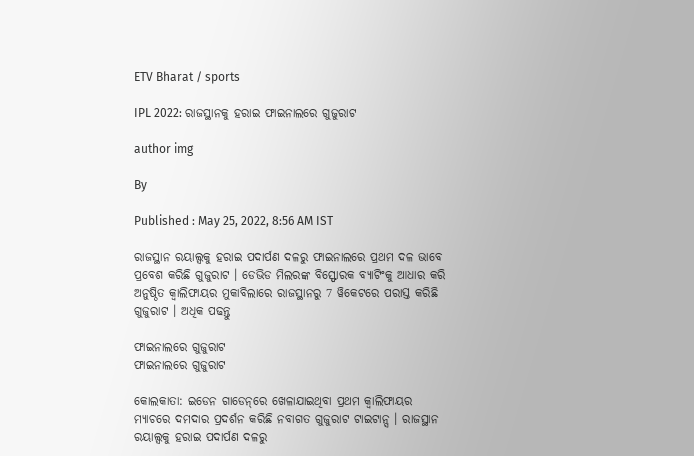ETV Bharat / sports

IPL 2022: ରାଜସ୍ଥାନକୁ ହରାଇ ଫାଇନାଲରେ ଗୁଜୁରାଟ

author img

By

Published : May 25, 2022, 8:56 AM IST

ରାଜସ୍ଥାନ ରୟାଲ୍ସକୁ ହରାଇ ପଦାର୍ପଣ ଦଳରୁ ଫାଇନାଲରେ ପ୍ରଥମ ଦଳ ଭାବେ ପ୍ରବେଶ କରିଛି ଗୁଜୁରାଟ । ଡେଭିଡ ମିଲରଙ୍କ ବିସ୍ଫୋରକ ବ୍ୟାଟିଂକୁ ଆଧାର କରି ଅନୁଷ୍ଠିତ କ୍ବାଲିଫାୟର ମୁକାବିଲାରେ ରାଜସ୍ଥାନରୁ 7 ୱିକେଟରେ ପରାସ୍ତ କରିଛି ଗୁଜୁରାଟ । ଅଧିକ ପଢନ୍ତୁ

ଫାଇନାଲରେ ଗୁଜୁରାଟ
ଫାଇନାଲରେ ଗୁଜୁରାଟ

କୋଲକାତା: ଇଡେନ ଗାଡେନ୍‌ରେ ଖେଳାଯାଇଥିବା ପ୍ରଥମ କ୍ବାଲିଫାୟର ମ୍ୟାଚରେ ଦମଦାର ପ୍ରଦର୍ଶନ କରିଛି ନବାଗତ ଗୁଜୁରାଟ ଟାଇଟାନ୍ସ । ରାଜସ୍ଥାନ ରୟାଲ୍ସକୁ ହରାଇ ପଦାର୍ପଣ ଦଳରୁ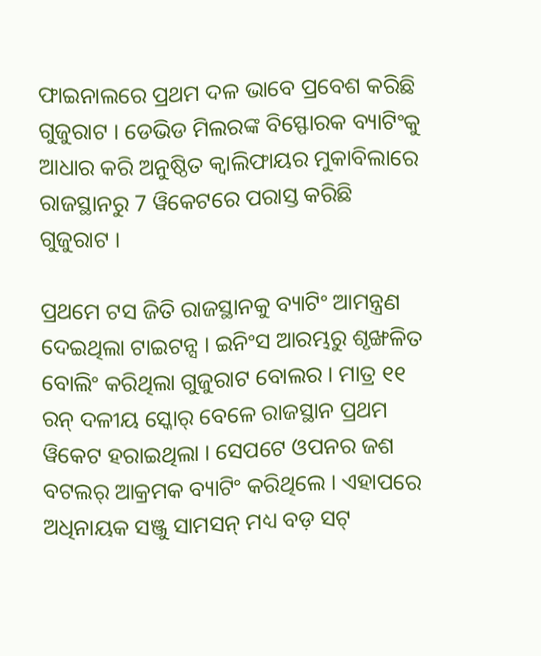ଫାଇନାଲରେ ପ୍ରଥମ ଦଳ ଭାବେ ପ୍ରବେଶ କରିଛି ଗୁଜୁରାଟ । ଡେଭିଡ ମିଲରଙ୍କ ବିସ୍ଫୋରକ ବ୍ୟାଟିଂକୁ ଆଧାର କରି ଅନୁଷ୍ଠିତ କ୍ବାଲିଫାୟର ମୁକାବିଲାରେ ରାଜସ୍ଥାନରୁ 7 ୱିକେଟରେ ପରାସ୍ତ କରିଛି ଗୁଜୁରାଟ ।

ପ୍ରଥମେ ଟସ ଜିତି ରାଜସ୍ଥାନକୁ ବ୍ୟାଟିଂ ଆମନ୍ତ୍ରଣ ଦେଇଥିଲା ଟାଇଟନ୍ସ । ଇନିଂସ ଆରମ୍ଭରୁ ଶୃଙ୍ଖଳିତ ବୋଲିଂ କରିଥିଲା ଗୁଜୁରାଟ ବୋଲର । ମାତ୍ର ୧୧ ରନ୍‌ ଦଳୀୟ ସ୍କୋର୍‌ ବେଳେ ରାଜସ୍ଥାନ ପ୍ରଥମ ୱିକେଟ ହରାଇଥିଲା । ସେପଟେ ଓପନର ଜଶ ବଟଲର୍‌ ଆକ୍ରମକ ବ୍ୟାଟିଂ କରିଥିଲେ । ଏହାପରେ ଅଧିନାୟକ ସଞ୍ଜୁ ସାମସନ୍‌ ମଧ୍ୟ ବଡ଼ ସଟ୍‌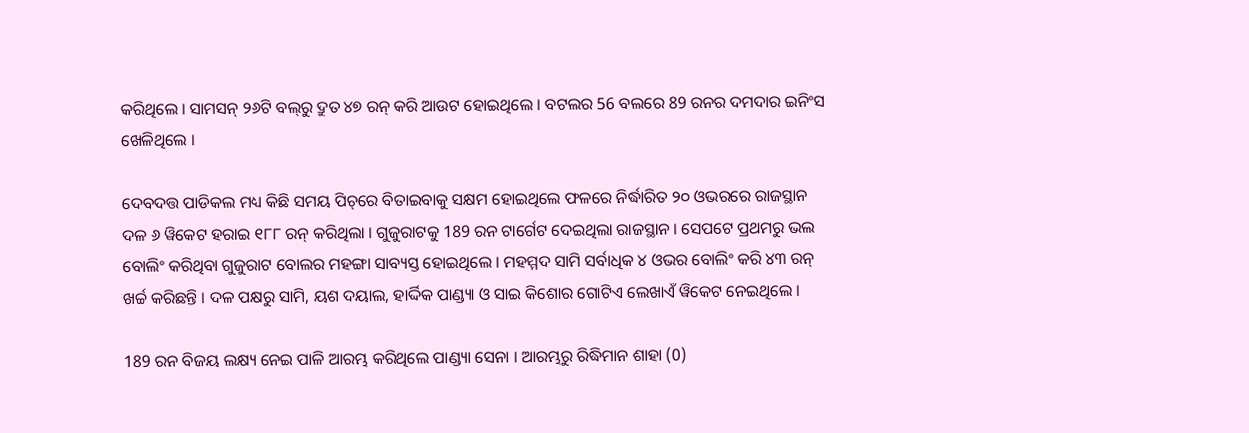କରିଥିଲେ । ସାମସନ୍‌ ୨୬ଟି ବଲ୍‌ରୁ ଦ୍ରୁତ ୪୭ ରନ୍‌ କରି ଆଉଟ ହୋଇଥିଲେ । ବଟଲର 56 ବଲରେ 89 ରନର ଦମଦାର ଇନିଂସ ଖେଳିଥିଲେ ।

ଦେବଦତ୍ତ ପାଡିକଲ ମଧ୍ୟ କିଛି ସମୟ ପିଚ୍‌ରେ ବିତାଇବାକୁ ସକ୍ଷମ ହୋଇଥିଲେ ଫଳରେ ନିର୍ଦ୍ଧାରିତ ୨୦ ଓଭରରେ ରାଜସ୍ଥାନ ଦଳ ୬ ୱିକେଟ ହରାଇ ୧୮୮ ରନ୍‌ କରିଥିଲା । ଗୁଜୁରାଟକୁ 189 ରନ ଟାର୍ଗେଟ ଦେଇଥିଲା ରାଜସ୍ଥାନ । ସେପଟେ ପ୍ରଥମରୁ ଭଲ ବୋଲିଂ କରିଥିବା ଗୁଜୁରାଟ ବୋଲର ମହଙ୍ଗା ସାବ୍ୟସ୍ତ ହୋଇଥିଲେ । ମହମ୍ମଦ ସାମି ସର୍ବାଧିକ ୪ ଓଭର ବୋଲିଂ କରି ୪୩ ରନ୍‌ ଖର୍ଚ୍ଚ କରିଛନ୍ତି । ଦଳ ପକ୍ଷରୁ ସାମି, ୟଶ ଦୟାଲ, ହାର୍ଦ୍ଦିକ ପାଣ୍ଡ୍ୟା ଓ ସାଇ କିଶୋର ଗୋଟିଏ ଲେଖାଏଁ ୱିକେଟ ନେଇଥିଲେ ।

189 ରନ ବିଜୟ ଲକ୍ଷ୍ୟ ନେଇ ପାଳି ଆରମ୍ଭ କରିଥିଲେ ପାଣ୍ଡ୍ୟା ସେନା । ଆରମ୍ଭରୁ ରିଦ୍ଧିମାନ ଶାହା (0)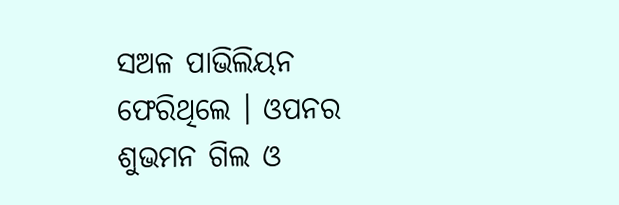ସଅଳ ପାଭିଲିୟନ ଫେରିଥିଲେ । ଓପନର ଶୁଭମନ ଗିଲ ଓ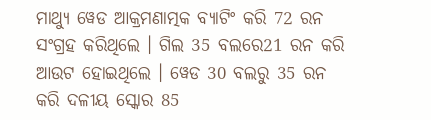ମାଥ୍ୟୁ ୱେଡ ଆକ୍ରମଣାତ୍ମକ ବ୍ୟାଟିଂ କରି 72 ରନ ସଂଗ୍ରହ କରିଥିଲେ । ଗିଲ 35 ବଲରେ21 ରନ କରି ଆଉଟ ହୋଇଥିଲେ । ୱେଡ 30 ବଲରୁ 35 ରନ କରି ଦଳୀୟ ସ୍କୋର 85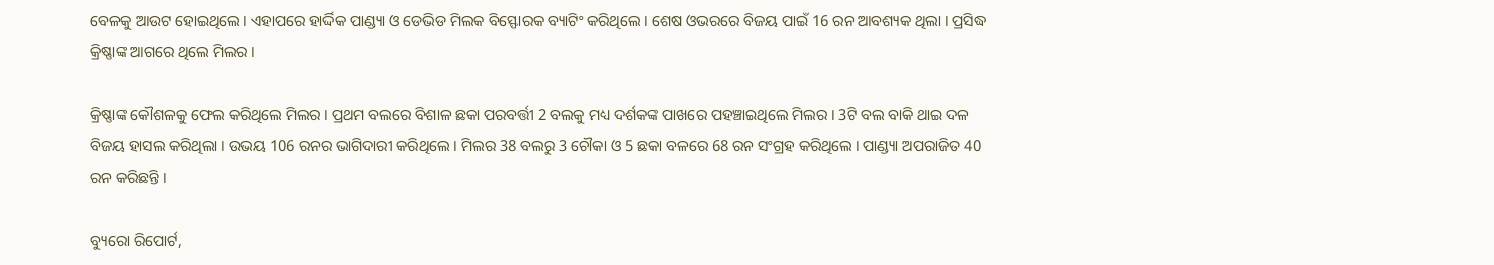ବେଳକୁ ଆଉଟ ହୋଇଥିଲେ । ଏହାପରେ ହାର୍ଦ୍ଦିକ ପାଣ୍ଡ୍ୟା ଓ ଡେଭିଡ ମିଲକ ବିସ୍ଫୋରକ ବ୍ୟାଟିଂ କରିଥିଲେ । ଶେଷ ଓଭରରେ ବିଜୟ ପାଇଁ 16 ରନ ଆବଶ୍ୟକ ଥିଲା । ପ୍ରସିଦ୍ଧ କ୍ରିଷ୍ଣାଙ୍କ ଆଗରେ ଥିଲେ ମିଲର ।

କ୍ରିଷ୍ଣାଙ୍କ କୌଶଳକୁ ଫେଲ କରିଥିଲେ ମିଲର । ପ୍ରଥମ ବଲରେ ବିଶାଳ ଛକା ପରବର୍ତ୍ତୀ 2 ବଲକୁ ମଧ୍ୟ ଦର୍ଶକଙ୍କ ପାଖରେ ପହଞ୍ଚାଇଥିଲେ ମିଲର । 3ଟି ବଲ ବାକି ଥାଇ ଦଳ ବିଜୟ ହାସଲ କରିଥିଲା । ଉଭୟ 106 ରନର ଭାଗିଦାରୀ କରିଥିଲେ । ମିଲର 38 ବଲରୁ 3 ଚୌକା ଓ 5 ଛକା ବଳରେ 68 ରନ ସଂଗ୍ରହ କରିଥିଲେ । ପାଣ୍ଡ୍ୟା ଅପରାଜିତ 40 ରନ କରିଛନ୍ତି ।

ବ୍ୟୁରୋ ରିପୋର୍ଟ,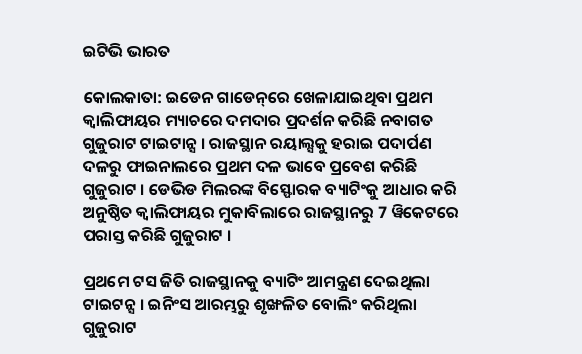ଇଟିଭି ଭାରତ

କୋଲକାତା: ଇଡେନ ଗାଡେନ୍‌ରେ ଖେଳାଯାଇଥିବା ପ୍ରଥମ କ୍ବାଲିଫାୟର ମ୍ୟାଚରେ ଦମଦାର ପ୍ରଦର୍ଶନ କରିଛି ନବାଗତ ଗୁଜୁରାଟ ଟାଇଟାନ୍ସ । ରାଜସ୍ଥାନ ରୟାଲ୍ସକୁ ହରାଇ ପଦାର୍ପଣ ଦଳରୁ ଫାଇନାଲରେ ପ୍ରଥମ ଦଳ ଭାବେ ପ୍ରବେଶ କରିଛି ଗୁଜୁରାଟ । ଡେଭିଡ ମିଲରଙ୍କ ବିସ୍ଫୋରକ ବ୍ୟାଟିଂକୁ ଆଧାର କରି ଅନୁଷ୍ଠିତ କ୍ବାଲିଫାୟର ମୁକାବିଲାରେ ରାଜସ୍ଥାନରୁ 7 ୱିକେଟରେ ପରାସ୍ତ କରିଛି ଗୁଜୁରାଟ ।

ପ୍ରଥମେ ଟସ ଜିତି ରାଜସ୍ଥାନକୁ ବ୍ୟାଟିଂ ଆମନ୍ତ୍ରଣ ଦେଇଥିଲା ଟାଇଟନ୍ସ । ଇନିଂସ ଆରମ୍ଭରୁ ଶୃଙ୍ଖଳିତ ବୋଲିଂ କରିଥିଲା ଗୁଜୁରାଟ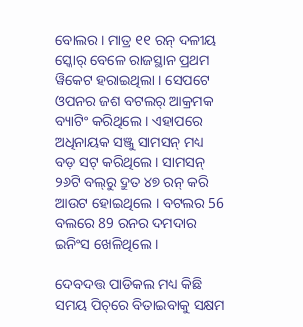ବୋଲର । ମାତ୍ର ୧୧ ରନ୍‌ ଦଳୀୟ ସ୍କୋର୍‌ ବେଳେ ରାଜସ୍ଥାନ ପ୍ରଥମ ୱିକେଟ ହରାଇଥିଲା । ସେପଟେ ଓପନର ଜଶ ବଟଲର୍‌ ଆକ୍ରମକ ବ୍ୟାଟିଂ କରିଥିଲେ । ଏହାପରେ ଅଧିନାୟକ ସଞ୍ଜୁ ସାମସନ୍‌ ମଧ୍ୟ ବଡ଼ ସଟ୍‌ କରିଥିଲେ । ସାମସନ୍‌ ୨୬ଟି ବଲ୍‌ରୁ ଦ୍ରୁତ ୪୭ ରନ୍‌ କରି ଆଉଟ ହୋଇଥିଲେ । ବଟଲର 56 ବଲରେ 89 ରନର ଦମଦାର ଇନିଂସ ଖେଳିଥିଲେ ।

ଦେବଦତ୍ତ ପାଡିକଲ ମଧ୍ୟ କିଛି ସମୟ ପିଚ୍‌ରେ ବିତାଇବାକୁ ସକ୍ଷମ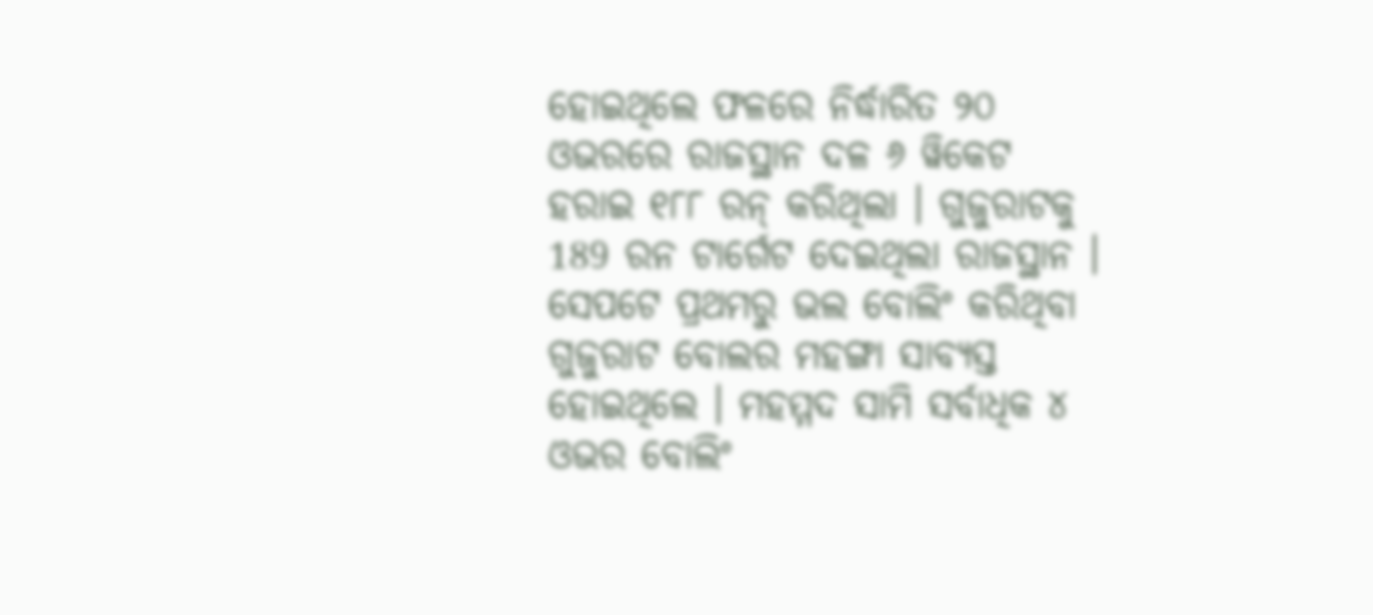ହୋଇଥିଲେ ଫଳରେ ନିର୍ଦ୍ଧାରିତ ୨୦ ଓଭରରେ ରାଜସ୍ଥାନ ଦଳ ୬ ୱିକେଟ ହରାଇ ୧୮୮ ରନ୍‌ କରିଥିଲା । ଗୁଜୁରାଟକୁ 189 ରନ ଟାର୍ଗେଟ ଦେଇଥିଲା ରାଜସ୍ଥାନ । ସେପଟେ ପ୍ରଥମରୁ ଭଲ ବୋଲିଂ କରିଥିବା ଗୁଜୁରାଟ ବୋଲର ମହଙ୍ଗା ସାବ୍ୟସ୍ତ ହୋଇଥିଲେ । ମହମ୍ମଦ ସାମି ସର୍ବାଧିକ ୪ ଓଭର ବୋଲିଂ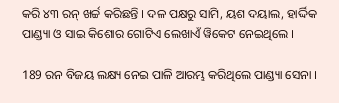କରି ୪୩ ରନ୍‌ ଖର୍ଚ୍ଚ କରିଛନ୍ତି । ଦଳ ପକ୍ଷରୁ ସାମି, ୟଶ ଦୟାଲ, ହାର୍ଦ୍ଦିକ ପାଣ୍ଡ୍ୟା ଓ ସାଇ କିଶୋର ଗୋଟିଏ ଲେଖାଏଁ ୱିକେଟ ନେଇଥିଲେ ।

189 ରନ ବିଜୟ ଲକ୍ଷ୍ୟ ନେଇ ପାଳି ଆରମ୍ଭ କରିଥିଲେ ପାଣ୍ଡ୍ୟା ସେନା ।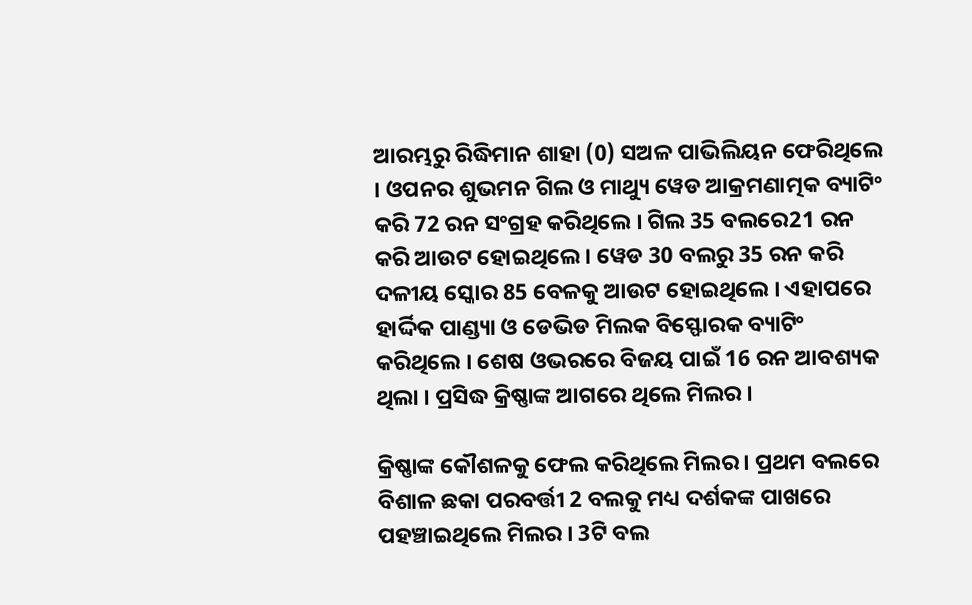ଆରମ୍ଭରୁ ରିଦ୍ଧିମାନ ଶାହା (0) ସଅଳ ପାଭିଲିୟନ ଫେରିଥିଲେ । ଓପନର ଶୁଭମନ ଗିଲ ଓ ମାଥ୍ୟୁ ୱେଡ ଆକ୍ରମଣାତ୍ମକ ବ୍ୟାଟିଂ କରି 72 ରନ ସଂଗ୍ରହ କରିଥିଲେ । ଗିଲ 35 ବଲରେ21 ରନ କରି ଆଉଟ ହୋଇଥିଲେ । ୱେଡ 30 ବଲରୁ 35 ରନ କରି ଦଳୀୟ ସ୍କୋର 85 ବେଳକୁ ଆଉଟ ହୋଇଥିଲେ । ଏହାପରେ ହାର୍ଦ୍ଦିକ ପାଣ୍ଡ୍ୟା ଓ ଡେଭିଡ ମିଲକ ବିସ୍ଫୋରକ ବ୍ୟାଟିଂ କରିଥିଲେ । ଶେଷ ଓଭରରେ ବିଜୟ ପାଇଁ 16 ରନ ଆବଶ୍ୟକ ଥିଲା । ପ୍ରସିଦ୍ଧ କ୍ରିଷ୍ଣାଙ୍କ ଆଗରେ ଥିଲେ ମିଲର ।

କ୍ରିଷ୍ଣାଙ୍କ କୌଶଳକୁ ଫେଲ କରିଥିଲେ ମିଲର । ପ୍ରଥମ ବଲରେ ବିଶାଳ ଛକା ପରବର୍ତ୍ତୀ 2 ବଲକୁ ମଧ୍ୟ ଦର୍ଶକଙ୍କ ପାଖରେ ପହଞ୍ଚାଇଥିଲେ ମିଲର । 3ଟି ବଲ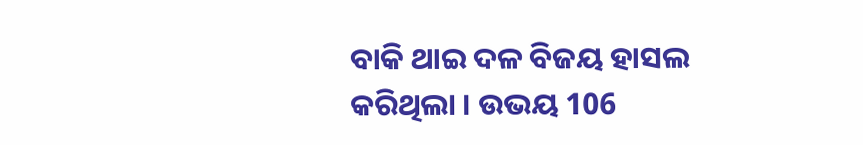ବାକି ଥାଇ ଦଳ ବିଜୟ ହାସଲ କରିଥିଲା । ଉଭୟ 106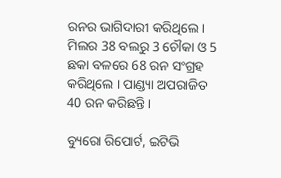ରନର ଭାଗିଦାରୀ କରିଥିଲେ । ମିଲର 38 ବଲରୁ 3 ଚୌକା ଓ 5 ଛକା ବଳରେ 68 ରନ ସଂଗ୍ରହ କରିଥିଲେ । ପାଣ୍ଡ୍ୟା ଅପରାଜିତ 40 ରନ କରିଛନ୍ତି ।

ବ୍ୟୁରୋ ରିପୋର୍ଟ, ଇଟିଭି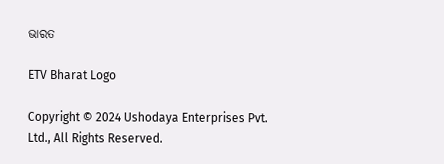ଭାରତ

ETV Bharat Logo

Copyright © 2024 Ushodaya Enterprises Pvt. Ltd., All Rights Reserved.